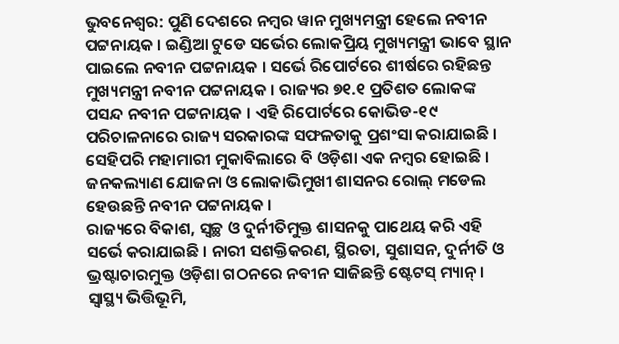ଭୁବନେଶ୍ୱର: ପୁଣି ଦେଶରେ ନମ୍ବର ୱାନ ମୁଖ୍ୟମନ୍ତ୍ରୀ ହେଲେ ନବୀନ ପଟ୍ଟନାୟକ । ଇଣ୍ଡିଆ ଟୁଡେ ସର୍ଭେର ଲୋକପ୍ରିୟ ମୁଖ୍ୟମନ୍ତ୍ରୀ ଭାବେ ସ୍ଥାନ ପାଇଲେ ନବୀନ ପଟ୍ଟନାୟକ । ସର୍ଭେ ରିପୋର୍ଟରେ ଶୀର୍ଷରେ ରହିଛନ୍ତ ମୁଖ୍ୟମନ୍ତ୍ରୀ ନବୀନ ପଟ୍ଟନାୟକ । ରାଜ୍ୟର ୭୧.୧ ପ୍ରତିଶତ ଲୋକଙ୍କ ପସନ୍ଦ ନବୀନ ପଟ୍ଟନାୟକ । ଏହି ରିପୋର୍ଟରେ କୋଭିଡ-୧୯ ପରିଚାଳନାରେ ରାଜ୍ୟ ସରକାରଙ୍କ ସଫଳତାକୁ ପ୍ରଶଂସା କରାଯାଇଛି । ସେହିପରି ମହାମାରୀ ମୁକାବିଲାରେ ବି ଓଡ଼ିଶା ଏକ ନମ୍ବର ହୋଇଛି । ଜନକଲ୍ୟାଣ ଯୋଜନା ଓ ଲୋକାଭିମୁଖୀ ଶାସନର ରୋଲ୍ ମଡେଲ ହେଉଛନ୍ତି ନବୀନ ପଟ୍ଟନାୟକ ।
ରାଜ୍ୟରେ ବିକାଶ, ସ୍ୱଚ୍ଛ ଓ ଦୁର୍ନୀତିମୁକ୍ତ ଶାସନକୁ ପାଥେୟ କରି ଏହି ସର୍ଭେ କରାଯାଇଛି । ନାରୀ ସଶକ୍ତିକରଣ, ସ୍ଥିରତା, ସୁଶାସନ, ଦୁର୍ନୀତି ଓ ଭ୍ରଷ୍ଟାଚାରମୁକ୍ତ ଓଡ଼ିଶା ଗଠନରେ ନବୀନ ସାଜିଛନ୍ତି ଷ୍ଟେଟସ୍ ମ୍ୟାନ୍ । ସ୍ୱାସ୍ଥ୍ୟ ଭିତ୍ତିଭୂମି,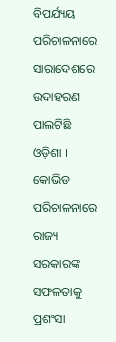ବିପର୍ଯ୍ୟୟ ପରିଚାଳନାରେ ସାରାଦେଶରେ ଉଦାହରଣ ପାଲଟିଛି ଓଡ଼ିଶା । କୋଭିଡ ପରିଚାଳନାରେ ରାଜ୍ୟ ସରକାରଙ୍କ ସଫଳତାକୁ ପ୍ରଶଂସା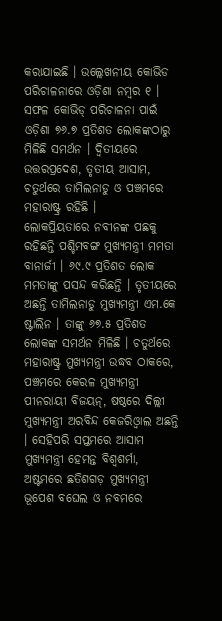କରାଯାଇଛି । ଉଲ୍ଲେଖନୀୟ କୋଭିଡ ପରିଚାଳନାରେ ଓଡ଼ିଶା ନମ୍ବର ୧ । ସଫଳ କୋଭିଡ୍ ପରିଚାଳନା ପାଇଁ ଓଡ଼ିଶା ୭୬.୭ ପ୍ରତିଶତ ଲୋକଙ୍କଠାରୁ ମିଳିଛି ସମର୍ଥନ । ଦ୍ୱିତୀୟରେ ଉତ୍ତରପ୍ରଦେଶ, ତୃତୀୟ ଆସାମ, ଚତୁର୍ଥରେ ତାମିଲନାଡୁ ଓ ପଞ୍ଚମରେ ମହାରାଷ୍ଟ୍ର ରହିଛି ।
ଲୋକପ୍ରିୟତାରେ ନବୀନଙ୍କ ପଛକୁ ରହିଛନ୍ତି ପଶ୍ଚିମବଙ୍ଗ ମୁଖ୍ୟମନ୍ତ୍ରୀ ମମତା ବାନାର୍ଜୀ । ୬୯.୯ ପ୍ରତିଶତ ଲୋକ ମମତାଙ୍କୁ ପସନ୍ଦ କରିଛନ୍ତି । ତୃତୀୟରେ ଅଛନ୍ତି ତାମିଲନାଡୁ ମୁଖ୍ୟମନ୍ତ୍ରୀ ଏମ.କେ ଷ୍ଟାଲିନ । ତାଙ୍କୁ ୬୭.୫ ପ୍ରତିଶତ ଲୋକଙ୍କ ସମର୍ଥନ ମିଳିଛି । ଚତୁର୍ଥରେ ମହାରାଷ୍ଟ୍ର ମୁଖ୍ୟମନ୍ତ୍ରୀ ଉଦ୍ଧବ ଠାକରେ, ପଞ୍ଚମରେ କେରଳ ମୁଖ୍ୟମନ୍ତ୍ରୀ ପୀନରାୟୀ ବିଜୟନ୍, ଷଷ୍ଠରେ ଦିଲ୍ଲୀ ମୁଖ୍ୟମନ୍ତ୍ରୀ ଅରବିନ୍ଦ କେଜରିଓ୍ୱାଲ ଅଛନ୍ତି । ସେହିପରି ସପ୍ତମରେ ଆସାମ ମୁଖ୍ୟମନ୍ତ୍ରୀ ହେମନ୍ତ ବିଶ୍ୱଶର୍ମା, ଅଷ୍ଟମରେ ଛତିଶଗଡ଼ ମୁଖ୍ୟମନ୍ତ୍ରୀ ଭୂପେଶ ବଘେଲ ଓ ନବମରେ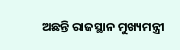ଅଛନ୍ତି ରାଜସ୍ଥାନ ମୁଖ୍ୟମନ୍ତ୍ରୀ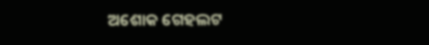ଅଶୋକ ଗେହଲଟ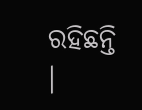ରହିଛନ୍ତି ।